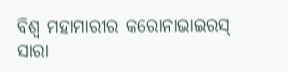ବିଶ୍ୱ ମହାମାରୀର କରୋନାଭାଇରସ୍ ସାରା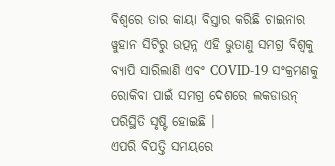ବିଶ୍ୱରେ ତାର କାୟା ବିସ୍ତାର କରିଛି ଚାଇନାର ୱୁହାନ ସିଟିରୁ ଉତ୍ପନ୍ନ ଏହି ଭୁତାଣୁ ସମଗ୍ର ବିଶ୍ୱକୁ ବ୍ୟାପି ସାରିଲାଣି ଏବଂ COVID-19 ସଂକ୍ରମଣକୁ ରୋକିବା ପାଇଁ ସମଗ୍ର ଦେଶରେ ଲକଡାଉନ୍ ପରିସ୍ଥିତି ସୃଷ୍ଟି ହୋଇଛି ।
ଏପରି ବିପତ୍ତି ସମୟରେ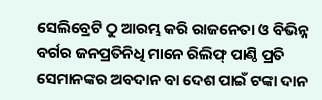ସେଲିବ୍ରେଟି ଠୁ ଆରମ୍ଭ କରି ରାଜନେତା ଓ ବିଭିନ୍ନ ବର୍ଗର ଜନପ୍ରତିନିଧି ମାନେ ରିଲିଫ୍ ପାଣ୍ଠି ପ୍ରତି ସେମାନଙ୍କର ଅବଦାନ ବା ଦେଶ ପାଇଁ ଟଙ୍କା ଦାନ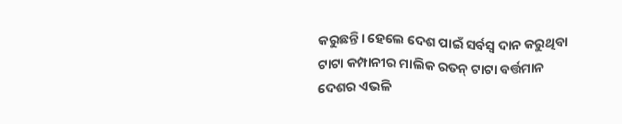କରୁଛନ୍ତି। ହେଲେ ଦେଶ ପାଇଁ ସର୍ବସ୍ବ ଦାନ କରୁଥିବା ଟାଟା କମ୍ପାନୀର ମାଲିକ ରତନ୍ ଟାଟା ବର୍ତ୍ତମାନ ଦେଶର ଏଭଳି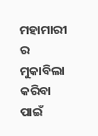ମହାମାରୀ ର ମୁକାବିଲା କରିବା ପାଇଁ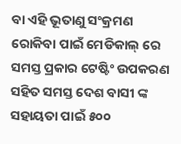ବା ଏହି ଭୂତାଣୁ ସଂକ୍ରମଣ ରୋକିବା ପାଇଁ ମେଡିକାଲ୍ ରେ ସମସ୍ତ ପ୍ରକାର ଟେଷ୍ଟିଂ ଉପକରଣ ସହିତ ସମସ୍ତ ଦେଶ ବାସୀ ଙ୍କ ସହାୟତା ପାଇଁ ୫୦୦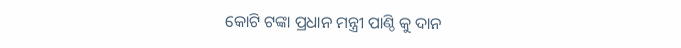କୋଟି ଟଙ୍କା ପ୍ରଧାନ ମନ୍ତ୍ରୀ ପାଣ୍ଠି କୁ ଦାନ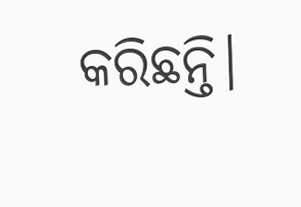କରିଛନ୍ତି।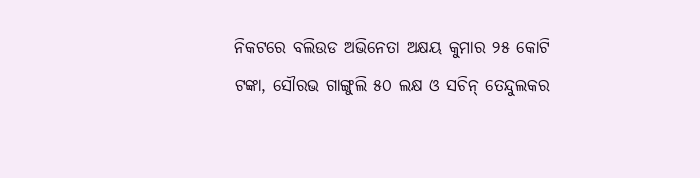ନିକଟରେ ବଲିଉଡ ଅଭିନେତା ଅକ୍ଷୟ କୁମାର ୨୫ କୋଟି ଟଙ୍କା, ସୌରଭ ଗାଙ୍ଗୁଲି ୫୦ ଲକ୍ଷ ଓ ସଚିନ୍ ତେନ୍ଦୁଲକର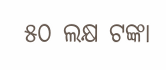୫୦ ଲକ୍ଷ ଟଙ୍କା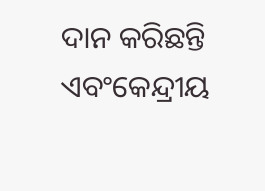ଦାନ କରିଛନ୍ତି ଏବଂକେନ୍ଦ୍ରୀୟ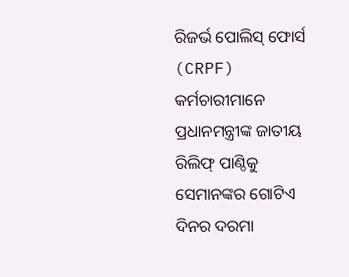ରିଜର୍ଭ ପୋଲିସ୍ ଫୋର୍ସ (CRPF) କର୍ମଚାରୀମାନେ ପ୍ରଧାନମନ୍ତ୍ରୀଙ୍କ ଜାତୀୟ ରିଲିଫ୍ ପାଣ୍ଠିକୁ ସେମାନଙ୍କର ଗୋଟିଏ ଦିନର ଦରମା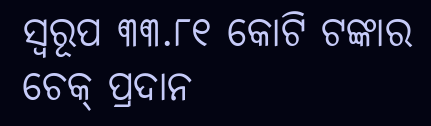ସ୍ୱରୂପ ୩୩.୮୧ କୋଟି ଟଙ୍କାର ଚେକ୍ ପ୍ରଦାନ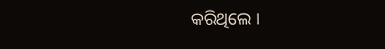କରିଥିଲେ ।